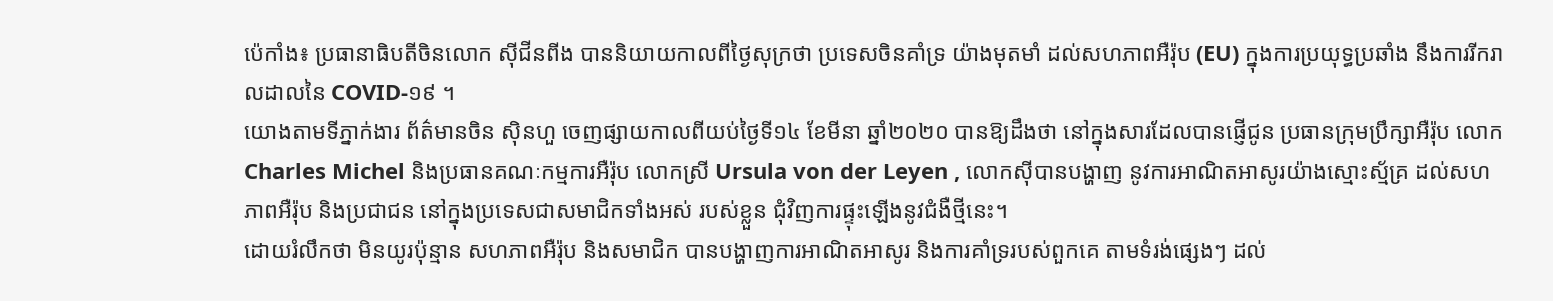ប៉េកាំង៖ ប្រធានាធិបតីចិនលោក ស៊ីជីនពីង បាននិយាយកាលពីថ្ងៃសុក្រថា ប្រទេសចិនគាំទ្រ យ៉ាងមុតមាំ ដល់សហភាពអឺរ៉ុប (EU) ក្នុងការប្រយុទ្ធប្រឆាំង នឹងការរីករាលដាលនៃ COVID-១៩ ។
យោងតាមទីភ្នាក់ងារ ព័ត៌មានចិន ស៊ិនហួ ចេញផ្សាយកាលពីយប់ថ្ងៃទី១៤ ខែមីនា ឆ្នាំ២០២០ បានឱ្យដឹងថា នៅក្នុងសារដែលបានផ្ញើជូន ប្រធានក្រុមប្រឹក្សាអឺរ៉ុប លោក Charles Michel និងប្រធានគណៈកម្មការអឺរ៉ុប លោកស្រី Ursula von der Leyen , លោកស៊ីបានបង្ហាញ នូវការអាណិតអាសូរយ៉ាងស្មោះស្ម័គ្រ ដល់សហភាពអឺរ៉ុប និងប្រជាជន នៅក្នុងប្រទេសជាសមាជិកទាំងអស់ របស់ខ្លួន ជុំវិញការផ្ទុះឡើងនូវជំងឺថ្មីនេះ។
ដោយរំលឹកថា មិនយូរប៉ុន្មាន សហភាពអឺរ៉ុប និងសមាជិក បានបង្ហាញការអាណិតអាសូរ និងការគាំទ្ររបស់ពួកគេ តាមទំរង់ផ្សេងៗ ដល់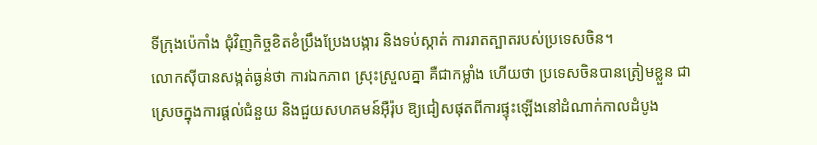ទីក្រុងប៉េកាំង ជុំវិញកិច្ចខិតខំប្រឹងប្រែងបង្ការ និងទប់ស្កាត់ ការរាតត្បាតរបស់ប្រទេសចិន។
លោកស៊ីបានសង្កត់ធ្ងន់ថា ការឯកភាព ស្រុះស្រួលគ្នា គឺជាកម្លាំង ហើយថា ប្រទេសចិនបានត្រៀមខ្លួន ជាស្រេចក្នុងការផ្តល់ជំនួយ និងជួយសហគមន៍អ៊ឺរ៉ុប ឱ្យជៀសផុតពីការផ្ទុះឡើងនៅដំណាក់កាលដំបូង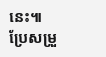នេះ៕
ប្រែសម្រួ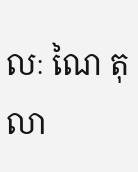លៈ ណៃ តុលា